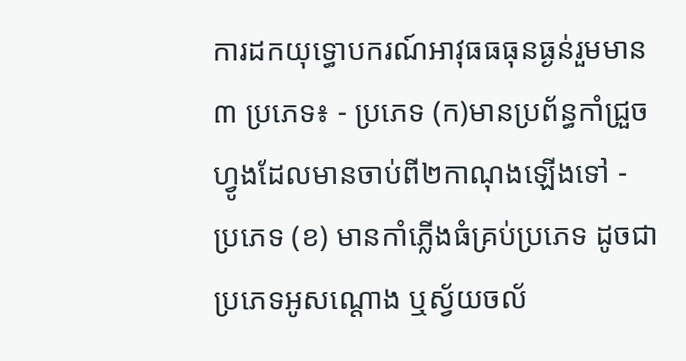ការដកយុទ្ធោបករណ៍អាវុធធធុនធ្ងន់រួមមាន ៣ ប្រភេទ៖ - ប្រភេទ (ក)មានប្រព័ន្ធកាំជ្រួចហ្វូងដែលមានចាប់ពី២កាណុងឡើងទៅ - ប្រភេទ (ខ) មានកាំភ្លើងធំគ្រប់ប្រភេទ ដូចជាប្រភេទអូសណ្ដោង ឬស្វ័យចល័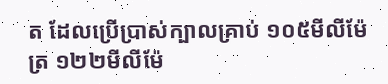ត ដែលប្រើប្រាស់ក្បាលគ្រាប់ ១០៥មីលីម៉ែត្រ ១២២មីលីម៉ែ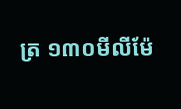ត្រ ១៣០មីលីម៉ែ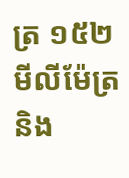ត្រ ១៥២មីលីម៉ែត្រ និង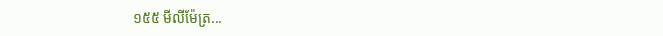១៥៥ មីលីម៉ែត្រ...